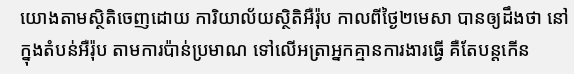យោងតាមស្ថិតិចេញដោយ ការិយាល័យស្ថិតិអឺរ៉ុប កាលពីថ្ងៃ២មេសា បានឲ្យដឹងថា នៅក្នុងតំបន់អឺរ៉ុប តាមការប៉ាន់ប្រមាណ ទៅលើអត្រាអ្នកគ្មានការងារធ្វើ គឺតែបន្តកើន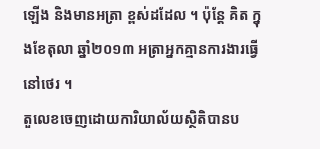ឡើង និងមានអត្រា ខ្ពស់ដដែល ។ ប៉ុន្តែ គិត ក្នុងខែតុលា ឆ្នាំ២០១៣ អត្រាអ្នកគ្មានការងារធ្វើ នៅថេរ ។
តួលេខចេញដោយការិយាល័យស្ថិតិបានប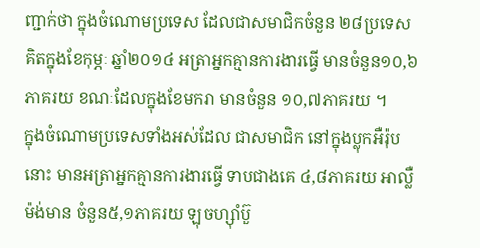ញ្ជាក់ថា ក្នុងចំណោមប្រទេស ដែលជាសមាជិកចំនួន ២៨ប្រទេស គិតក្នុងខែកុម្ភៈ ឆ្នាំ២០១៤ អត្រាអ្នកគ្មានការងារធ្វើ មានចំនួន១០,៦ភាគរយ ខណៈដែលក្នុងខែមករា មានចំនួន ១០,៧ភាគរយ ។
ក្នុងចំណោមប្រទេសទាំងអស់ដែល ជាសមាជិក នៅក្នុងប្លុកអឺរ៉ុបនោះ មានអត្រាអ្នកគ្មានការងារធ្វើ ទាបជាងគេ ៤,៨ភាគរយ អាល្លឺម៉ង់មាន ចំនួន៥,១ភាគរយ ឡុចហ្ស៊ាំប៊ួ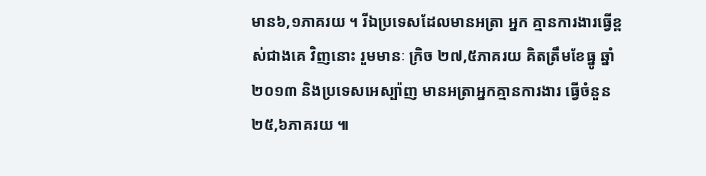មាន៦,១ភាគរយ ។ រីឯប្រទេសដែលមានអត្រា អ្នក គ្មានការងារធ្វើខ្ពស់ជាងគេ វិញនោះ រួមមានៈ ក្រិច ២៧,៥ភាគរយ គិតត្រឹមខែធ្នូ ឆ្នាំ២០១៣ និងប្រទេសអេស្ប៉ាញ មានអត្រាអ្នកគ្មានការងារ ធ្វើចំនួន២៥,៦ភាគរយ ៕